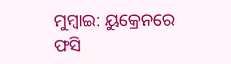ମୁମ୍ବାଇ: ୟୁକ୍ରେନରେ ଫସି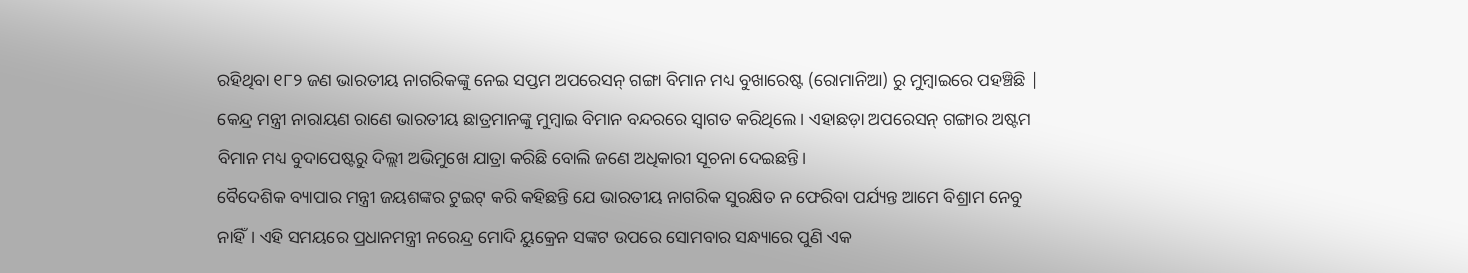ରହିଥିବା ୧୮୨ ଜଣ ଭାରତୀୟ ନାଗରିକଙ୍କୁ ନେଇ ସପ୍ତମ ଅପରେସନ୍ ଗଙ୍ଗା ବିମାନ ମଧ୍ୟ ବୁଖାରେଷ୍ଟ (ରୋମାନିଆ) ରୁ ମୁମ୍ବାଇରେ ପହଞ୍ଚିଛି | କେନ୍ଦ୍ର ମନ୍ତ୍ରୀ ନାରାୟଣ ରାଣେ ଭାରତୀୟ ଛାତ୍ରମାନଙ୍କୁ ମୁମ୍ବାଇ ବିମାନ ବନ୍ଦରରେ ସ୍ବାଗତ କରିଥିଲେ। ଏହାଛଡ଼ା ଅପରେସନ୍ ଗଙ୍ଗାର ଅଷ୍ଟମ ବିମାନ ମଧ୍ୟ ବୁଦାପେଷ୍ଟରୁ ଦିଲ୍ଲୀ ଅଭିମୁଖେ ଯାତ୍ରା କରିଛି ବୋଲି ଜଣେ ଅଧିକାରୀ ସୂଚନା ଦେଇଛନ୍ତି।
ବୈଦେଶିକ ବ୍ୟାପାର ମନ୍ତ୍ରୀ ଜୟଶଙ୍କର ଟୁଇଟ୍ କରି କହିଛନ୍ତି ଯେ ଭାରତୀୟ ନାଗରିକ ସୁରକ୍ଷିତ ନ ଫେରିବା ପର୍ଯ୍ୟନ୍ତ ଆମେ ବିଶ୍ରାମ ନେବୁ ନାହିଁ। ଏହି ସମୟରେ ପ୍ରଧାନମନ୍ତ୍ରୀ ନରେନ୍ଦ୍ର ମୋଦି ୟୁକ୍ରେନ ସଙ୍କଟ ଉପରେ ସୋମବାର ସନ୍ଧ୍ୟାରେ ପୁଣି ଏକ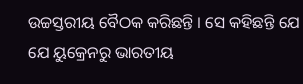ଉଚ୍ଚସ୍ତରୀୟ ବୈଠକ କରିଛନ୍ତି । ସେ କହିଛନ୍ତି ଯେ ଯେ ୟୁକ୍ରେନରୁ ଭାରତୀୟ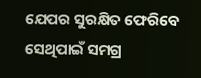ଯେପର ସୁରକ୍ଷିତ ଫେରିବେ ସେଥିପାଇଁ ସମଗ୍ର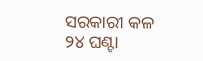ସରକାରୀ କଳ ୨୪ ଘଣ୍ଟା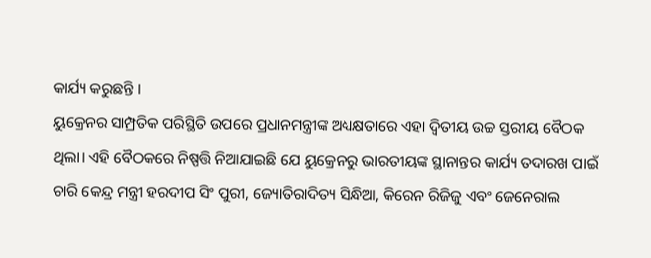କାର୍ଯ୍ୟ କରୁଛନ୍ତି ।
ୟୁକ୍ରେନର ସାମ୍ପ୍ରତିକ ପରିସ୍ଥିତି ଉପରେ ପ୍ରଧାନମନ୍ତ୍ରୀଙ୍କ ଅଧ୍ୟକ୍ଷତାରେ ଏହା ଦ୍ୱିତୀୟ ଉଚ୍ଚ ସ୍ତରୀୟ ବୈଠକ ଥିଲା। ଏହି ବୈଠକରେ ନିଷ୍ପତ୍ତି ନିଆଯାଇଛି ଯେ ୟୁକ୍ରେନରୁ ଭାରତୀୟଙ୍କ ସ୍ଥାନାନ୍ତର କାର୍ଯ୍ୟ ତଦାରଖ ପାଇଁ ଚାରି କେନ୍ଦ୍ର ମନ୍ତ୍ରୀ ହରଦୀପ ସିଂ ପୁରୀ, ଜ୍ୟୋତିରାଦିତ୍ୟ ସିନ୍ଧିଆ, କିରେନ ରିଜିଜୁ ଏବଂ ଜେନେରାଲ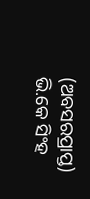(ଅବସରପ୍ରାପ୍ତ) ଭି.କେ ସିଂହ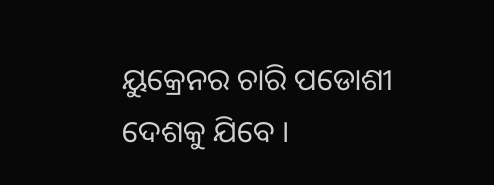ୟୁକ୍ରେନର ଚାରି ପଡୋଶୀ ଦେଶକୁ ଯିବେ ।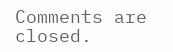Comments are closed.